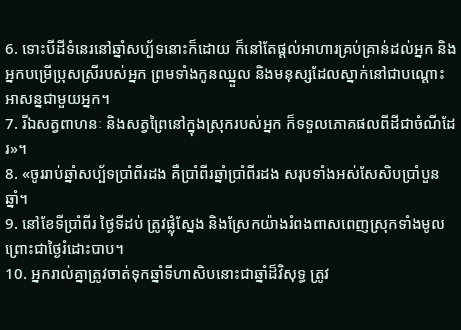6. ទោះបីដីទំនេរនៅឆ្នាំសប្ប័ទនោះក៏ដោយ ក៏នៅតែផ្ដល់អាហារគ្រប់គ្រាន់ដល់អ្នក និងអ្នកបម្រើប្រុសស្រីរបស់អ្នក ព្រមទាំងកូនឈ្នួល និងមនុស្សដែលស្នាក់នៅជាបណ្ដោះអាសន្នជាមួយអ្នក។
7. រីឯសត្វពាហនៈ និងសត្វព្រៃនៅក្នុងស្រុករបស់អ្នក ក៏ទទួលភោគផលពីដីជាចំណីដែរ»។
8. «ចូររាប់ឆ្នាំសប្ប័ទប្រាំពីរដង គឺប្រាំពីរឆ្នាំប្រាំពីរដង សរុបទាំងអស់សែសិបប្រាំបួនឆ្នាំ។
9. នៅខែទីប្រាំពីរ ថ្ងៃទីដប់ ត្រូវផ្លុំស្នែង និងស្រែកយ៉ាងរំពងពាសពេញស្រុកទាំងមូល ព្រោះជាថ្ងៃរំដោះបាប។
10. អ្នករាល់គ្នាត្រូវចាត់ទុកឆ្នាំទីហាសិបនោះជាឆ្នាំដ៏វិសុទ្ធ ត្រូវ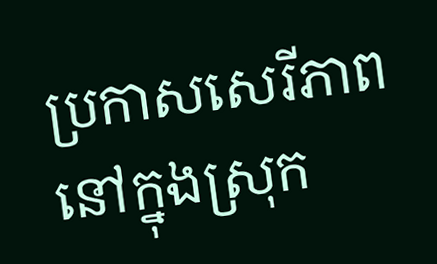ប្រកាសសេរីភាពនៅក្នុងស្រុក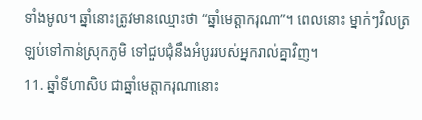ទាំងមូល។ ឆ្នាំនោះត្រូវមានឈ្មោះថា “ឆ្នាំមេត្តាករុណា”។ ពេលនោះ ម្នាក់ៗវិលត្រឡប់ទៅកាន់ស្រុកភូមិ ទៅជួបជុំនឹងអំបូររបស់អ្នករាល់គ្នាវិញ។
11. ឆ្នាំទីហាសិប ជាឆ្នាំមេត្តាករុណានោះ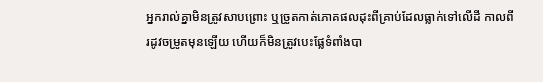អ្នករាល់គ្នាមិនត្រូវសាបព្រោះ ឬច្រូតកាត់ភោគផលដុះពីគ្រាប់ដែលធ្លាក់ទៅលើដី កាលពីរដូវចម្រូតមុនឡើយ ហើយក៏មិនត្រូវបេះផ្លែទំពាំងបា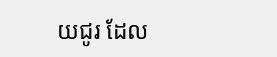យជូរ ដែល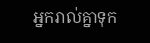អ្នករាល់គ្នាទុក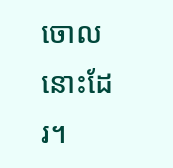ចោលនោះដែរ។